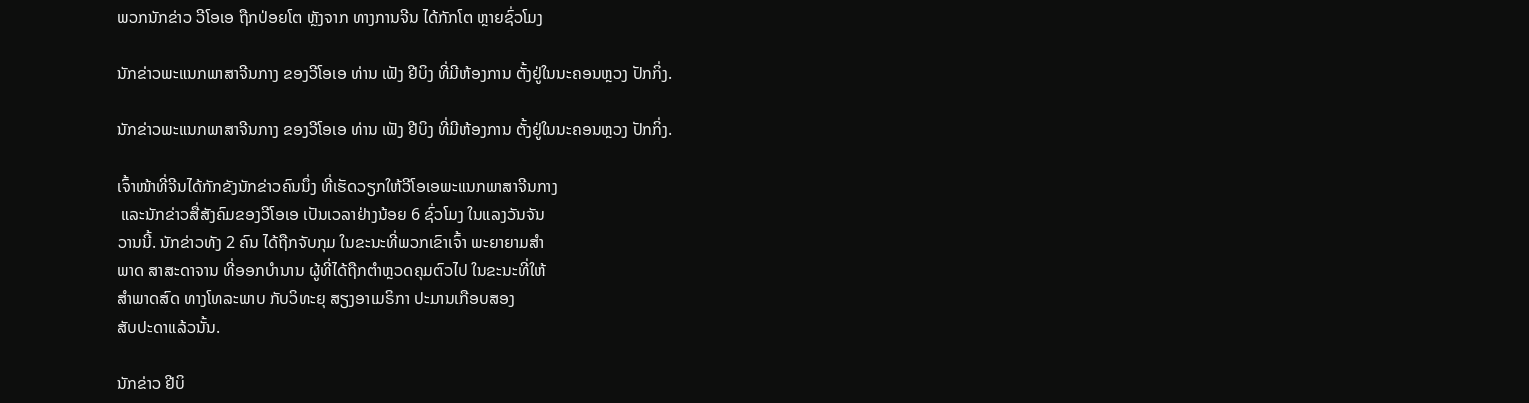ພວກນັກຂ່າວ ວີໂອເອ ຖືກປ່ອຍໂຕ ຫຼັງຈາກ ທາງການຈີນ ໄດ້ກັກໂຕ ຫຼາຍຊົ່ວໂມງ

ນັກຂ່າວພະແນກພາສາຈີນກາງ ຂອງວີໂອເອ ທ່ານ ເຟັງ ຢີບິງ ທີ່ມີຫ້ອງການ ຕັ້ງຢູ່ໃນນະຄອນຫຼວງ ປັກກິ່ງ.

ນັກຂ່າວພະແນກພາສາຈີນກາງ ຂອງວີໂອເອ ທ່ານ ເຟັງ ຢີບິງ ທີ່ມີຫ້ອງການ ຕັ້ງຢູ່ໃນນະຄອນຫຼວງ ປັກກິ່ງ.

ເຈົ້າໜ້າທີ່ຈີນໄດ້ກັກຂັງນັກຂ່າວຄົນນຶ່ງ ທີ່ເຮັດວຽກໃຫ້ວີໂອເອພະແນກພາສາຈີນກາງ
 ແລະນັກຂ່າວສື່ສັງຄົມຂອງວີໂອເອ ເປັນເວລາຢ່າງນ້ອຍ 6 ຊົ່ວໂມງ ໃນແລງວັນຈັນ
ວານນີ້. ນັກຂ່າວທັງ 2 ຄົນ ໄດ້ຖືກຈັບກຸມ ໃນຂະນະທີ່ພວກເຂົາເຈົ້າ ພະຍາຍາມສຳ
ພາດ ສາສະດາຈານ ທີ່ອອກບຳນານ ຜູ້ທີ່ໄດ້ຖືກຕຳຫຼວດຄຸມຕົວໄປ ໃນຂະນະທີ່ໃຫ້
ສຳພາດສົດ ທາງໂທລະພາບ ກັບວິທະຍຸ ສຽງອາເມຣິກາ ປະມານເກືອບສອງ
ສັບປະດາແລ້ວນັ້ນ.

ນັກຂ່າວ ຢີບິ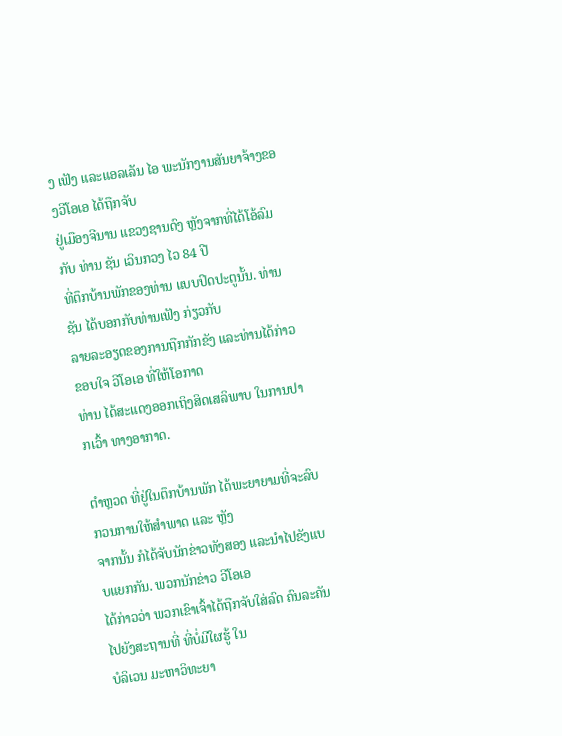ງ ເຟັງ ແລະແອລເລັນ ໄອ ພະນັກງານສັນຍາຈ້າງຂອງວີໂອເອ ໄດ້ຖືກຈັບ
ຢູ່ເມືອງຈີນານ ແຂວງຊານດົງ ຫຼັງຈາກທີ່ໄດ້ໂອ້ລົມກັບ ທ່ານ ຊັນ ເວິນກວງ ໄວ 84 ປີ
ທີ່ຕຶກບ້ານພັກຂອງທ່ານ ແບບປິດປະຕູນັ້ນ. ທ່ານ ຊັນ ໄດ້ບອກກັບທ່ານເຟັງ ກ່ຽວກັບ
ລາຍລະອຽດຂອງການຖືກກັກຂັງ ແລະທ່ານໄດ້ກ່າວຂອບໃຈ ວີໂອເອ ທີ່ໃຫ້ໂອກາດ
ທ່ານ ໄດ້ສະແດງອອກເຖິງສິດເສລິພາບ ໃນການປາກເວົ້າ ທາງອາກາດ.

ຕຳຫຼວດ ທີ່ຢູ່ໃນຕຶກບ້ານພັກ ໄດ້ພະຍາຍາມທີ່ຈະລົບກວນການໃຫ້ສຳພາດ ແລະ ຫຼັງ
ຈາກນັ້ນ ກໍໄດ້ຈັບນັກຂ່າວທັງສອງ ແລະນຳໄປຂັງແບບແຍກກັນ. ພວກນັກຂ່າວ ວີໂອເອ
ໄດ້ກ່າວວ່າ ພວກເຂົາເຈົ້າໄດ້ຖືກຈັບໃສ່ລົດ ຄົນລະຄັນ ໄປຍັງສະຖານທີ່ ທີ່ບໍ່ມີໃຜຮູ້ ໃນ
ບໍລິເວນ ມະຫາວິທະຍາ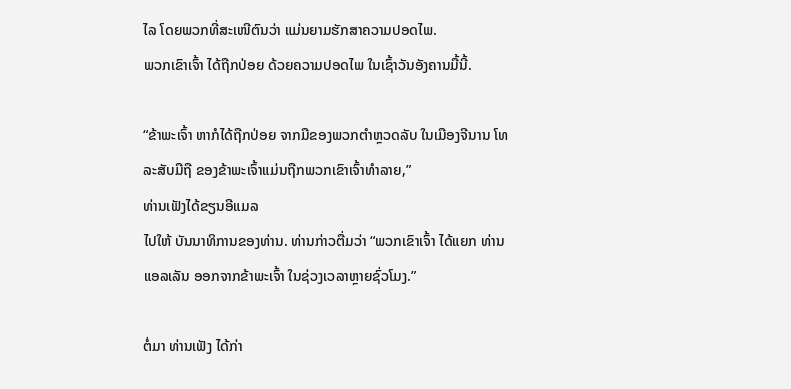ໄລ ໂດຍພວກທີ່ສະເໜີຕົນວ່າ ແມ່ນຍາມຮັກສາຄວາມປອດໄພ.
ພວກເຂົາເຈົ້າ ໄດ້ຖືກປ່ອຍ ດ້ວຍຄວາມປອດໄພ ໃນເຊົ້າວັນອັງຄານມື້ນີ້.

“ຂ້າພະເຈົ້າ ຫາກໍໄດ້ຖືກປ່ອຍ ຈາກມືຂອງພວກຕຳຫຼວດລັບ ໃນເມືອງຈີນານ ໂທ
ລະສັບມືຖື ຂອງຂ້າພະເຈົ້າແມ່ນຖືກພວກເຂົາເຈົ້າທຳລາຍ,”
ທ່ານເຟັງໄດ້ຂຽນອີແມລ
ໄປໃຫ້ ບັນນາທິການຂອງທ່ານ. ທ່ານກ່າວຕື່ມວ່າ “ພວກເຂົາເຈົ້າ ໄດ້ແຍກ ທ່ານ
ແອລເລັນ ອອກຈາກຂ້າພະເຈົ້າ ໃນຊ່ວງເວລາຫຼາຍຊົ່ວໂມງ.”

ຕໍ່ມາ ທ່ານເຟັງ ໄດ້ກ່າ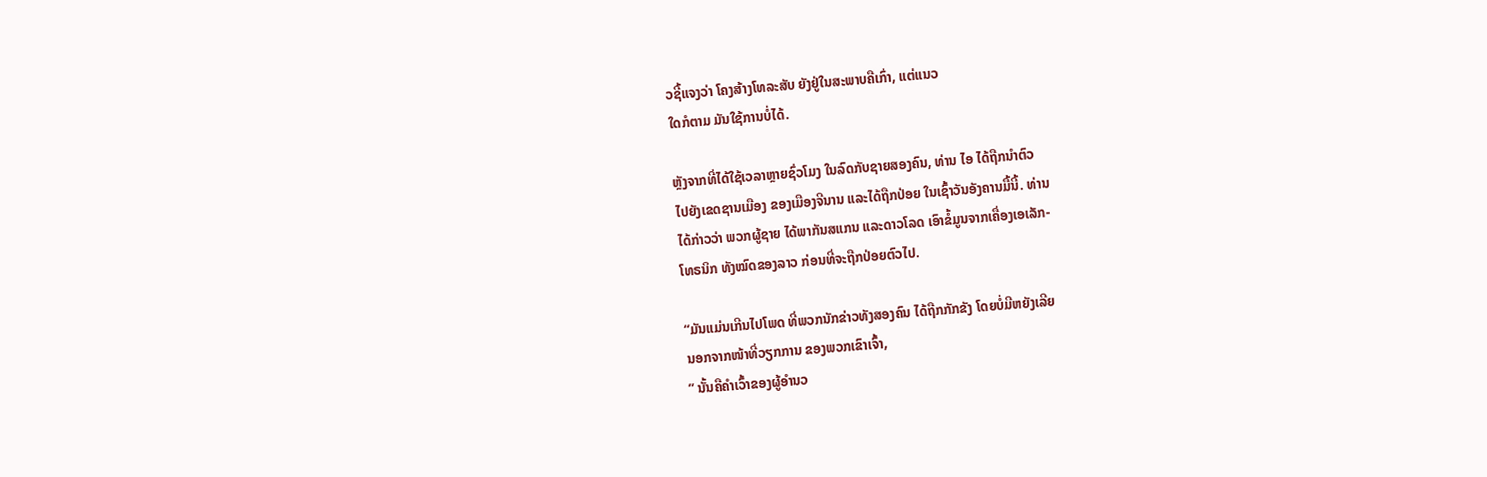ວຊີ້ແຈງວ່າ ໂຄງສ້າງໂທລະສັບ ຍັງຢູ່ໃນສະພາບຄືເກົ່າ, ແຕ່ແນວ
ໃດກໍຕາມ ມັນໃຊ້ການບໍ່ໄດ້.

ຫຼັງຈາກທີ່ໄດ້ໃຊ້ເວລາຫຼາຍຊົ່ວໂມງ ໃນລົດກັບຊາຍສອງຄົນ, ທ່ານ ໄອ ໄດ້ຖືກນຳຕົວ
ໄປຍັງເຂດຊານເມືອງ ຂອງເມືອງຈີນານ ແລະໄດ້ຖືກປ່ອຍ ໃນເຊົ້າວັນອັງຄານມື້ນີ້. ທ່ານ
ໄດ້ກ່າວວ່າ ພວກຜູ້ຊາຍ ໄດ້ພາກັນສແກນ ແລະດາວໂລດ ເອົາຂໍ້ມູນຈາກເຄື່ອງເອເລັກ-
ໂທຣນິກ ທັງໝົດຂອງລາວ ກ່ອນທີ່ຈະຖືກປ່ອຍຕົວໄປ.

“ມັນແມ່ນເກີນໄປໂພດ ທີ່ພວກນັກຂ່າວທັງສອງຄົນ ໄດ້ຖືກກັກຂັງ ໂດຍບໍ່ມີຫຍັງເລີຍ
ນອກຈາກໜ້າທີ່ວຽກການ ຂອງພວກເຂົາເຈົ້າ,
” ນັ້ນຄືຄຳເວົ້າຂອງຜູ້ອຳນວ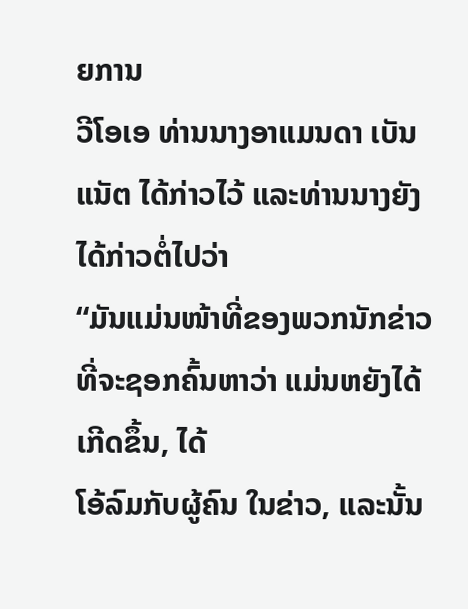ຍການ
ວີໂອເອ ທ່ານນາງອາແມນດາ ເບັນແນັຕ ໄດ້ກ່າວໄວ້ ແລະທ່ານນາງຍັງໄດ້ກ່າວຕໍ່ໄປວ່າ
“ມັນແມ່ນໜ້າທີ່ຂອງພວກນັກຂ່າວ ທີ່ຈະຊອກຄົ້ນຫາວ່າ ແມ່ນຫຍັງໄດ້ເກີດຂຶ້ນ, ໄດ້
ໂອ້ລົມກັບຜູ້ຄົນ ໃນຂ່າວ, ແລະນັ້ນ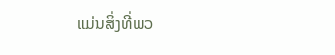ແມ່ນສິ່ງທີ່ພວ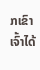ກເຂົາເຈົ້າໄດ້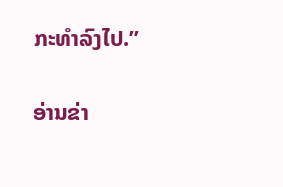ກະທຳລົງໄປ.”

ອ່ານຂ່າ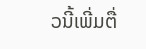ວນີ້ເພີ່ມຕື່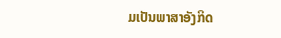ມເປັນພາສາອັງກິດ